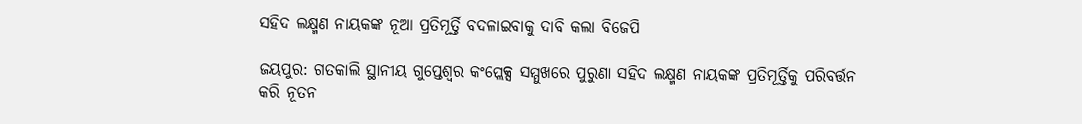ସହିଦ ଲକ୍ଷ୍ମଣ ନାୟକଙ୍କ ନୂଆ ପ୍ରତିମୂର୍ତ୍ତି ବଦଳାଇବାକୁ ଦାବି କଲା ବିଜେପି

ଜୟପୁର: ଗତକାଲି ସ୍ଥାନୀୟ ଗୁପ୍ତେଶ୍ବର କଂପ୍ଲେକ୍ସ ସମ୍ମୁଖରେ ପୁରୁଣା ସହିଦ ଲକ୍ଷ୍ମଣ ନାୟକଙ୍କ ପ୍ରତିମୂର୍ତ୍ତିକୁ ପରିବର୍ତ୍ତନ କରି ନୂତନ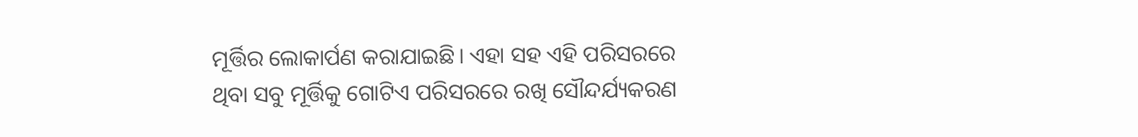ମୂର୍ତ୍ତିର ଲୋକାର୍ପଣ କରାଯାଇଛି। ଏହା ସହ ଏହି ପରିସରରେ ଥିବା ସବୁ ମୂର୍ତ୍ତିକୁ ଗୋଟିଏ ପରିସରରେ ରଖି ସୌନ୍ଦର୍ଯ୍ୟକରଣ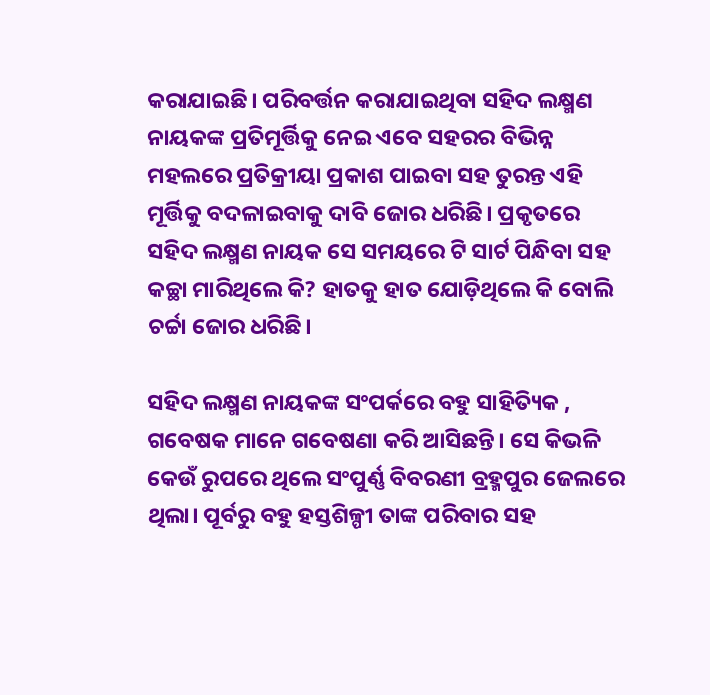କରାଯାଇଛି। ପରିବର୍ତ୍ତନ କରାଯାଇଥିବା ସହିଦ ଲକ୍ଷ୍ମଣ ନାୟକଙ୍କ ପ୍ରତିମୂର୍ତ୍ତିକୁ ନେଇ ଏବେ ସହରର ବିଭିନ୍ନ ମହଲରେ ପ୍ରତିକ୍ରୀୟା ପ୍ରକାଶ ପାଇବା ସହ ତୁରନ୍ତ ଏହି ମୂର୍ତ୍ତିକୁ ବଦଳାଇବାକୁ ଦାବି ଜୋର ଧରିଛି। ପ୍ରକୃତରେ ସହିଦ ଲକ୍ଷ୍ମଣ ନାୟକ ସେ ସମୟରେ ଟି ସାର୍ଟ ପିନ୍ଧିବା ସହ କଚ୍ଛା ମାରିଥିଲେ କି? ହାତକୁ ହାତ ଯୋଡ଼ିଥିଲେ କି ବୋଲି ଚର୍ଚ୍ଚା ଜୋର ଧରିଛି।

ସହିଦ ଲକ୍ଷ୍ମଣ ନାୟକଙ୍କ ସଂପର୍କରେ ବହୁ ସାହିତ୍ୟିକ , ଗବେଷକ ମାନେ ଗବେଷଣା କରି ଆସିଛନ୍ତି। ସେ କିଭଳି କେଉଁ ରୁପରେ ଥିଲେ ସଂପୁର୍ଣ୍ଣ ବିବରଣୀ ବ୍ରହ୍ମପୁର ଜେଲରେ ଥିଲା। ପୂର୍ବରୁ ବହୁ ହସ୍ତଶିଳ୍ପୀ ତାଙ୍କ ପରିବାର ସହ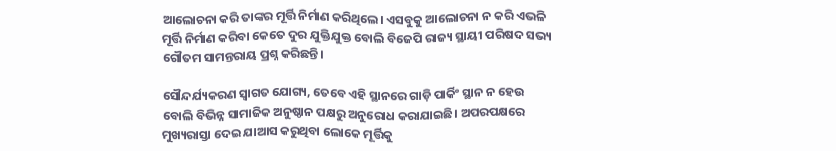ଆଲୋଚନା କରି ତାଙ୍କର ମୂର୍ତ୍ତି ନିର୍ମାଣ କରିଥିଲେ। ଏସବୁକୁ ଆଲୋଚନା ନ କରି ଏଭଳି ମୂର୍ତ୍ତି ନିର୍ମାଣ କରିବା କେତେ ଦୁର ଯୁକ୍ତିଯୁକ୍ତ ବୋଲି ବିଜେପି ରାଜ୍ୟ ସ୍ଥାୟୀ ପରିଷଦ ସଭ୍ୟ ଗୌତମ ସାମନ୍ତରାୟ ପ୍ରଶ୍ନ କରିଛନ୍ତି।

ସୌନ୍ଦର୍ଯ୍ୟକରଣ ସ୍ବାଗତ ଯୋଗ୍ୟ, ତେବେ ଏହି ସ୍ଥାନରେ ଗାଡ଼ି ପାର୍କିଂ ସ୍ଥାନ ନ ହେଉ ବୋଲି ବିଭିନ୍ନ ସାମାଜିକ ଅନୁଷ୍ଠାନ ପକ୍ଷରୁ ଅନୁରୋଧ କରାଯାଇଛି। ଅପରପକ୍ଷରେ ମୁଖ୍ୟରାସ୍ତା ଦେଇ ଯାଆସ କରୁଥିବା ଲୋକେ ମୂର୍ତ୍ତିକୁ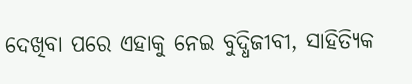ଦେଖିବା ପରେ ଏହାକୁ ନେଇ ବୁଦ୍ଧିଜୀବୀ, ସାହିତ୍ୟିକ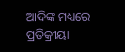ଆଦିଙ୍କ ମଧ୍ୟରେ ପ୍ରତିକ୍ରୀୟା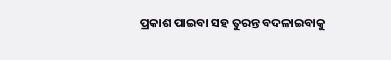ପ୍ରକାଶ ପାଇବା ସହ ତୁରନ୍ତ ବଦଳାଇବାକୁ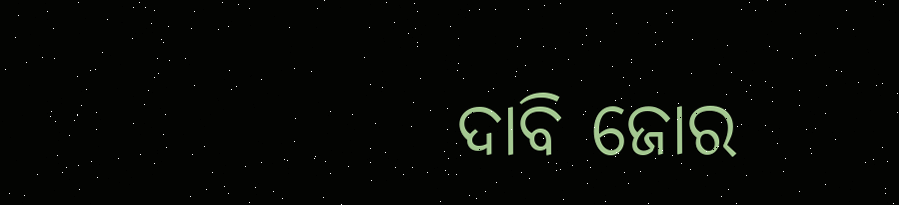ଦାବି ଜୋର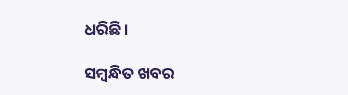ଧରିଛି।

ସମ୍ବନ୍ଧିତ ଖବର